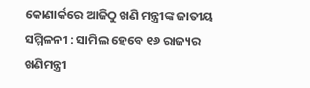କୋଣାର୍କରେ ଆଜିଠୁ ଖଣି ମନ୍ତ୍ରୀଙ୍କ ଜାତୀୟ ସମ୍ମିଳନୀ : ସାମିଲ ହେବେ ୧୬ ରାଜ୍ୟର ଖଣିମନ୍ତ୍ରୀ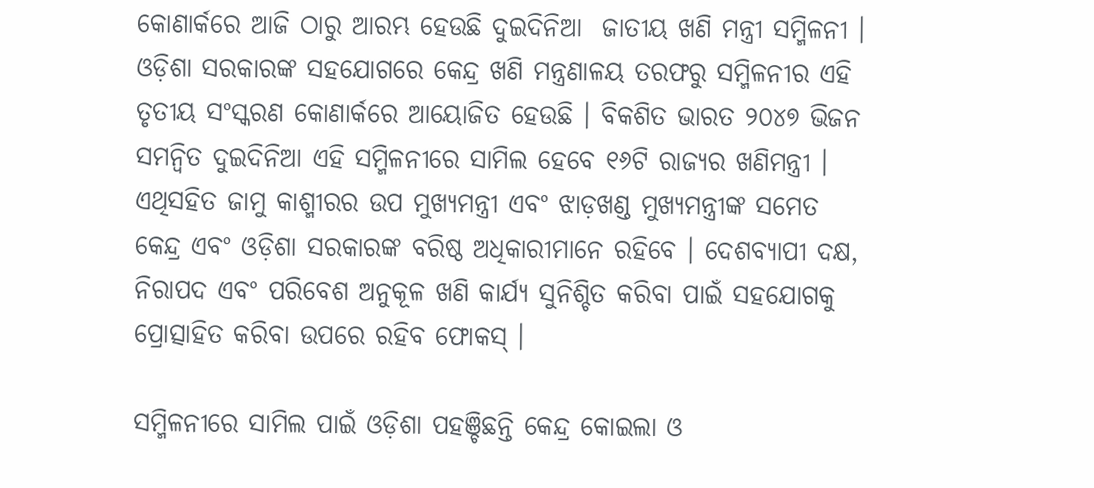କୋଣାର୍କରେ ଆଜି ଠାରୁ ଆରମ୍ଭ ହେଉଛି ଦୁଇଦିନିଆ  ଜାତୀୟ ଖଣି ମନ୍ତ୍ରୀ ସମ୍ମିଳନୀ । ଓଡ଼ିଶା ସରକାରଙ୍କ ସହଯୋଗରେ କେନ୍ଦ୍ର ଖଣି ମନ୍ତ୍ରଣାଳୟ ତରଫରୁ ସମ୍ମିଳନୀର ଏହି ତୃତୀୟ ସଂସ୍କରଣ କୋଣାର୍କରେ ଆୟୋଜିତ ହେଉଛି । ବିକଶିତ ଭାରତ ୨୦୪୭ ଭିଜନ ସମନ୍ୱିତ ଦୁଇଦିନିଆ ଏହି ସମ୍ମିଳନୀରେ ସାମିଲ ହେବେ ୧୬ଟି ରାଜ୍ୟର ଖଣିମନ୍ତ୍ରୀ । ଏଥିସହିତ ଜାମୁ କାଶ୍ମୀରର ଉପ ମୁଖ୍ୟମନ୍ତ୍ରୀ ଏବଂ ଝାଡ଼ଖଣ୍ଡ ମୁଖ୍ୟମନ୍ତ୍ରୀଙ୍କ ସମେତ କେନ୍ଦ୍ର ଏବଂ ଓଡ଼ିଶା ସରକାରଙ୍କ ବରିଷ୍ଠ ଅଧିକାରୀମାନେ ରହିବେ । ଦେଶବ୍ୟାପୀ ଦକ୍ଷ, ନିରାପଦ ଏବଂ ପରିବେଶ ଅନୁକୂଳ ଖଣି କାର୍ଯ୍ୟ ସୁନିଶ୍ଚିତ କରିବା ପାଇଁ ସହଯୋଗକୁ ପ୍ରୋତ୍ସାହିତ କରିବା ଉପରେ ରହିବ ଫୋକସ୍ ।

ସମ୍ମିଳନୀରେ ସାମିଲ ପାଇଁ ଓଡ଼ିଶା ପହଞ୍ଚିଛନ୍ତି କେନ୍ଦ୍ର କୋଇଲା ଓ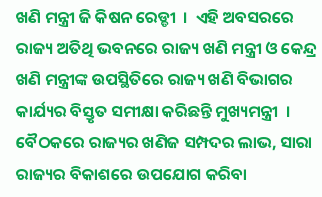ଖଣି ମନ୍ତ୍ରୀ ଜି କିଷନ ରେଡ୍ଡୀ  ।  ଏହି ଅବସରରେ ରାଜ୍ୟ ଅତିଥି ଭବନରେ ରାଜ୍ୟ ଖଣି ମନ୍ତ୍ରୀ ଓ କେନ୍ଦ୍ର ଖଣି ମନ୍ତ୍ରୀଙ୍କ ଉପସ୍ଥିତିରେ ରାଜ୍ୟ ଖଣି ବିଭାଗର କାର୍ଯ୍ୟର ବିସ୍ତୃତ ସମୀକ୍ଷା କରିଛନ୍ତି ମୁଖ୍ୟମନ୍ତ୍ରୀ  । ବୈଠକରେ ରାଜ୍ୟର ଖଣିଜ ସମ୍ପଦର ଲାଭ, ସାରା ରାଜ୍ୟର ବିକାଶରେ ଉପଯୋଗ କରିବା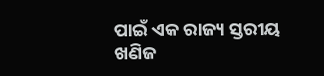ପାଇଁ ଏକ ରାଜ୍ୟ ସ୍ତରୀୟ ଖଣିଜ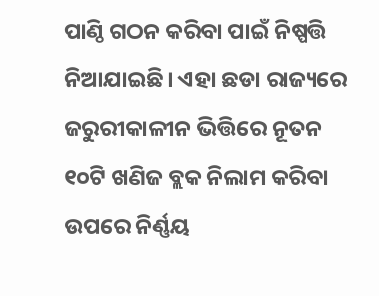ପାଣ୍ଠି ଗଠନ କରିବା ପାଇଁ ନିଷ୍ପତ୍ତି ନିଆଯାଇଛି। ଏହା ଛଡା ରାଜ୍ୟରେ ଜରୁରୀକାଳୀନ ଭିତ୍ତିରେ ନୂତନ ୧୦ଟି ଖଣିଜ ବ୍ଲକ ନିଲାମ କରିବା ଉପରେ ନିର୍ଣ୍ଣୟ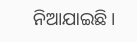ନିଆଯାଇଛି।